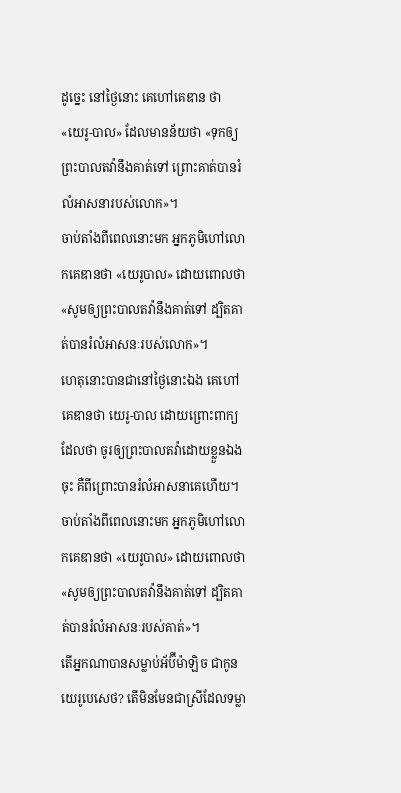ដូច្នេះ នៅថ្ងៃនោះ គេហៅគេឌាន ថា «យេរូ-បាល» ដែលមានន័យថា «ទុកឲ្យព្រះបាលតវ៉ានឹងគាត់ទៅ ព្រោះគាត់បានរំលំអាសនារបស់លោក»។
ចាប់តាំងពីពេលនោះមក អ្នកភូមិហៅលោកគេឌានថា «យេរូបាល» ដោយពោលថា «សូមឲ្យព្រះបាលតវ៉ានឹងគាត់ទៅ ដ្បិតគាត់បានរំលំអាសនៈរបស់លោក»។
ហេតុនោះបានជានៅថ្ងៃនោះឯង គេហៅគេឌានថា យេរូ-បាល ដោយព្រោះពាក្យដែលថា ចូរឲ្យព្រះបាលតវ៉ាដោយខ្លួនឯងចុះ គឺពីព្រោះបានរំលំអាសនាគេហើយ។
ចាប់តាំងពីពេលនោះមក អ្នកភូមិហៅលោកគេឌានថា «យេរូបាល» ដោយពោលថា «សូមឲ្យព្រះបាលតវ៉ានឹងគាត់ទៅ ដ្បិតគាត់បានរំលំអាសនៈរបស់គាត់»។
តើអ្នកណាបានសម្លាប់អ័ប៊ីម៉ាឡិច ជាកូនយេរូបេសេថ? តើមិនមែនជាស្រីដែលទម្លា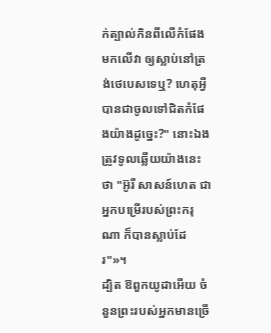ក់ត្បាល់កិនពីលើកំផែងមកលើវា ឲ្យស្លាប់នៅត្រង់ថេបេសទេឬ? ហេតុអ្វីបានជាចូលទៅជិតកំផែងយ៉ាងដូច្នេះ?" នោះឯងត្រូវទូលឆ្លើយយ៉ាងនេះថា "អ៊ូរី សាសន៍ហេត ជាអ្នកបម្រើរបស់ព្រះករុណា ក៏បានស្លាប់ដែរ"»។
ដ្បិត ឱពួកយូដាអើយ ចំនួនព្រះរបស់អ្នកមានច្រើ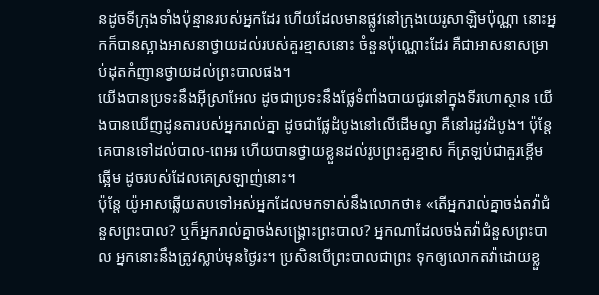នដូចទីក្រុងទាំងប៉ុន្មានរបស់អ្នកដែរ ហើយដែលមានផ្លូវនៅក្រុងយេរូសាឡិមប៉ុណ្ណា នោះអ្នកក៏បានស្អាងអាសនាថ្វាយដល់របស់គួរខ្មាសនោះ ចំនួនប៉ុណ្ណោះដែរ គឺជាអាសនាសម្រាប់ដុតកំញានថ្វាយដល់ព្រះបាលផង។
យើងបានប្រទះនឹងអ៊ីស្រាអែល ដូចជាប្រទះនឹងផ្លែទំពាំងបាយជូរនៅក្នុងទីរហោស្ថាន យើងបានឃើញដូនតារបស់អ្នករាល់គ្នា ដូចជាផ្លែដំបូងនៅលើដើមល្វា គឺនៅរដូវដំបូង។ ប៉ុន្ដែ គេបានទៅដល់បាល-ពេអរ ហើយបានថ្វាយខ្លួនដល់រូបព្រះគួរខ្មាស ក៏ត្រឡប់ជាគួរខ្ពើមឆ្អើម ដូចរបស់ដែលគេស្រឡាញ់នោះ។
ប៉ុន្ដែ យ៉ូអាសឆ្លើយតបទៅអស់អ្នកដែលមកទាស់នឹងលោកថា៖ «តើអ្នករាល់គ្នាចង់តវ៉ាជំនួសព្រះបាល? ឬក៏អ្នករាល់គ្នាចង់សង្គ្រោះព្រះបាល? អ្នកណាដែលចង់តវ៉ាជំនួសព្រះបាល អ្នកនោះនឹងត្រូវស្លាប់មុនថ្ងៃរះ។ ប្រសិនបើព្រះបាលជាព្រះ ទុកឲ្យលោកតវ៉ាដោយខ្លួ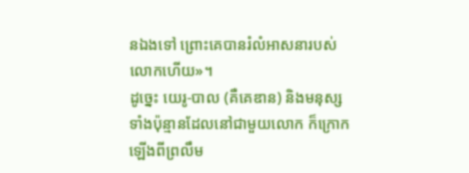នឯងទៅ ព្រោះគេបានរំលំអាសនារបស់លោកហើយ»។
ដូច្នេះ យេរូ-បាល (គឺគេឌាន) និងមនុស្សទាំងប៉ុន្មានដែលនៅជាមួយលោក ក៏ក្រោកឡើងពីព្រលឹម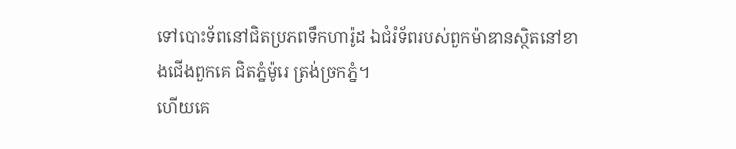ទៅបោះទ័ពនៅជិតប្រភពទឹកហារ៉ូដ ឯជំរំទ័ពរបស់ពួកម៉ាឌានស្ថិតនៅខាងជើងពួកគេ ជិតភ្នំម៉ូរេ ត្រង់ច្រកភ្នំ។
ហើយគេ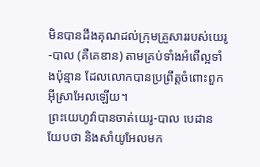មិនបានដឹងគុណដល់ក្រុមគ្រួសាររបស់យេរូ-បាល (គឺគេឌាន) តាមគ្រប់ទាំងអំពើល្អទាំងប៉ុន្មាន ដែលលោកបានប្រព្រឹត្តចំពោះពួកអ៊ីស្រាអែលឡើយ។
ព្រះយេហូវ៉ាបានចាត់យេរូ-បាល បេដាន យែបថា និងសាំយូអែលមក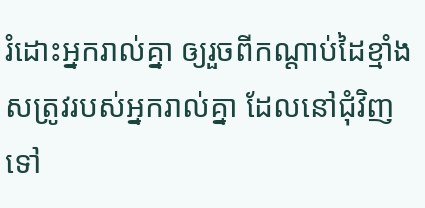រំដោះអ្នករាល់គ្នា ឲ្យរួចពីកណ្ដាប់ដៃខ្មាំងសត្រូវរបស់អ្នករាល់គ្នា ដែលនៅជុំវិញទៅ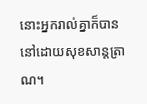នោះអ្នករាល់គ្នាក៏បាននៅដោយសុខសាន្តត្រាណ។